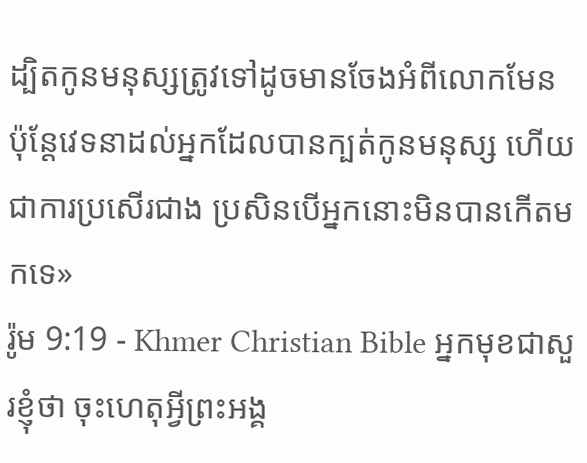ដ្បិតកូនមនុស្សត្រូវទៅដូចមានចែងអំពីលោកមែន ប៉ុន្ដែវេទនាដល់អ្នកដែលបានក្បត់កូនមនុស្ស ហើយជាការប្រសើរជាង ប្រសិនបើអ្នកនោះមិនបានកើតមកទេ»
រ៉ូម 9:19 - Khmer Christian Bible អ្នកមុខជាសួរខ្ញុំថា ចុះហេតុអ្វីព្រះអង្គ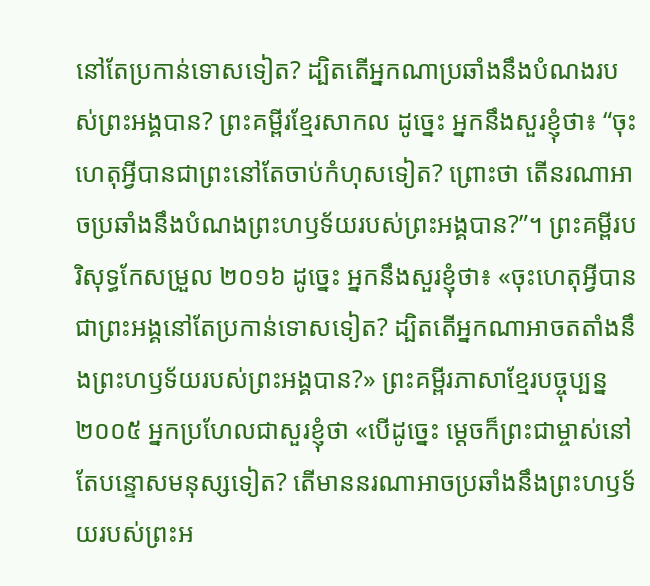នៅតែប្រកាន់ទោសទៀត? ដ្បិតតើអ្នកណាប្រឆាំងនឹងបំណងរបស់ព្រះអង្គបាន? ព្រះគម្ពីរខ្មែរសាកល ដូច្នេះ អ្នកនឹងសួរខ្ញុំថា៖ “ចុះហេតុអ្វីបានជាព្រះនៅតែចាប់កំហុសទៀត? ព្រោះថា តើនរណាអាចប្រឆាំងនឹងបំណងព្រះហឫទ័យរបស់ព្រះអង្គបាន?”។ ព្រះគម្ពីរបរិសុទ្ធកែសម្រួល ២០១៦ ដូច្នេះ អ្នកនឹងសួរខ្ញុំថា៖ «ចុះហេតុអ្វីបានជាព្រះអង្គនៅតែប្រកាន់ទោសទៀត? ដ្បិតតើអ្នកណាអាចតតាំងនឹងព្រះហឫទ័យរបស់ព្រះអង្គបាន?» ព្រះគម្ពីរភាសាខ្មែរបច្ចុប្បន្ន ២០០៥ អ្នកប្រហែលជាសួរខ្ញុំថា «បើដូច្នេះ ម្ដេចក៏ព្រះជាម្ចាស់នៅតែបន្ទោសមនុស្សទៀត? តើមាននរណាអាចប្រឆាំងនឹងព្រះហឫទ័យរបស់ព្រះអ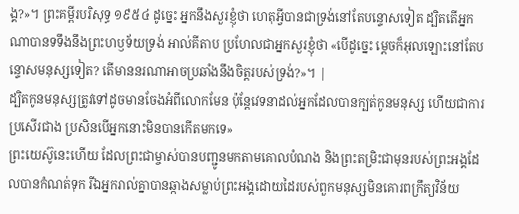ង្គ?»។ ព្រះគម្ពីរបរិសុទ្ធ ១៩៥៤ ដូច្នេះ អ្នកនឹងសួរខ្ញុំថា ហេតុអ្វីបានជាទ្រង់នៅតែបន្ទោសទៀត ដ្បិតតើអ្នកណាបានទទឹងនឹងព្រះហឫទ័យទ្រង់ អាល់គីតាប ប្រហែលជាអ្នកសួរខ្ញុំថា «បើដូច្នេះ ម្ដេចក៏អុលឡោះនៅតែបន្ទោសមនុស្សទៀត? តើមាននរណាអាចប្រឆាំងនឹងចិត្តរបស់ទ្រង់?»។ |
ដ្បិតកូនមនុស្សត្រូវទៅដូចមានចែងអំពីលោកមែន ប៉ុន្ដែវេទនាដល់អ្នកដែលបានក្បត់កូនមនុស្ស ហើយជាការប្រសើរជាង ប្រសិនបើអ្នកនោះមិនបានកើតមកទេ»
ព្រះយេស៊ូនេះហើយ ដែលព្រះជាម្ចាស់បានបញ្ជូនមកតាមគោលបំណង និងព្រះតម្រិះជាមុនរបស់ព្រះអង្គដែលបានកំណត់ទុក រីឯអ្នករាល់គ្នាបានឆ្កាងសម្លាប់ព្រះអង្គដោយដៃរបស់ពួកមនុស្សមិនគោរពក្រឹត្យវិន័យ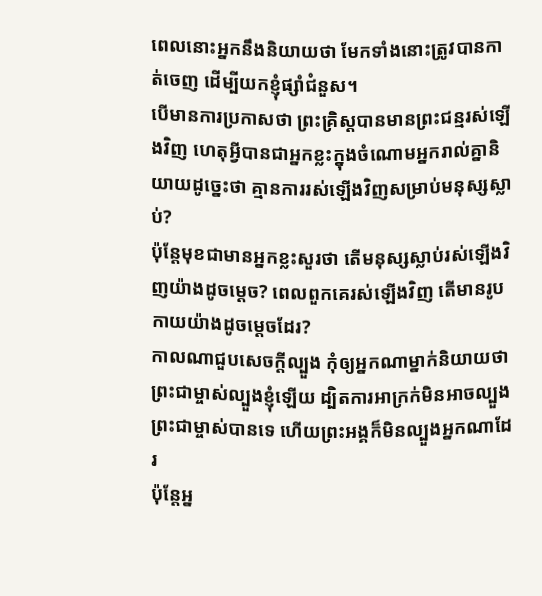ពេលនោះអ្នកនឹងនិយាយថា មែកទាំងនោះត្រូវបានកាត់ចេញ ដើម្បីយកខ្ញុំផ្សាំជំនួស។
បើមានការប្រកាសថា ព្រះគ្រិស្ដបានមានព្រះជន្មរស់ឡើងវិញ ហេតុអ្វីបានជាអ្នកខ្លះក្នុងចំណោមអ្នករាល់គ្នានិយាយដូច្នេះថា គ្មានការរស់ឡើងវិញសម្រាប់មនុស្សស្លាប់?
ប៉ុន្ដែមុខជាមានអ្នកខ្លះសួរថា តើមនុស្សស្លាប់រស់ឡើងវិញយ៉ាងដូចម្ដេច? ពេលពួកគេរស់ឡើងវិញ តើមានរូបកាយយ៉ាងដូចម្ដេចដែរ?
កាលណាជួបសេចក្ដីល្បួង កុំឲ្យអ្នកណាម្នាក់និយាយថាព្រះជាម្ចាស់ល្បួងខ្ញុំឡើយ ដ្បិតការអាក្រក់មិនអាចល្បួងព្រះជាម្ចាស់បានទេ ហើយព្រះអង្គក៏មិនល្បួងអ្នកណាដែរ
ប៉ុន្ដែអ្ន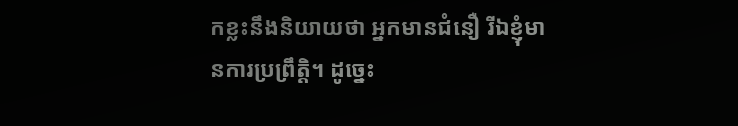កខ្លះនឹងនិយាយថា អ្នកមានជំនឿ រីឯខ្ញុំមានការប្រព្រឹត្ដិ។ ដូច្នេះ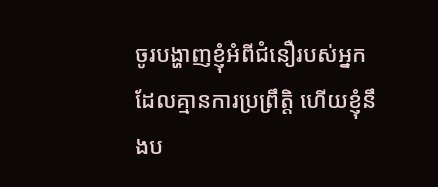ចូរបង្ហាញខ្ញុំអំពីជំនឿរបស់អ្នកដែលគ្មានការប្រព្រឹត្ដិ ហើយខ្ញុំនឹងប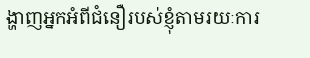ង្ហាញអ្នកអំពីជំនឿរបស់ខ្ញុំតាមរយៈការ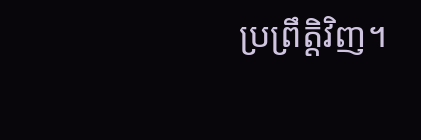ប្រព្រឹត្ដិវិញ។